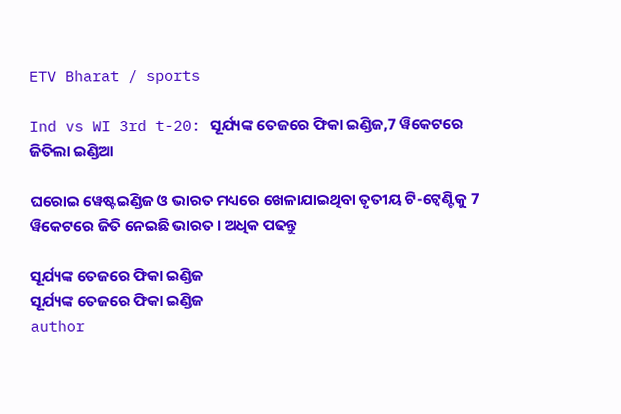ETV Bharat / sports

Ind vs WI 3rd t-20: ସୂର୍ଯ୍ୟଙ୍କ ତେଜରେ ଫିକା ଇଣ୍ଡିଜ,7 ୱିକେଟରେ ଜିତିଲା ଇଣ୍ଡିଆ

ଘରୋଇ ୱେଷ୍ଟଇଣ୍ଡିଜ ଓ ଭାରତ ମଧ୍ୟରେ ଖେଳାଯାଇଥିବା ତୃତୀୟ ଟି-ଟ୍ବେଣ୍ଟିକୁ 7 ୱିକେଟରେ ଜିତି ନେଇଛି ଭାରତ । ଅଧିକ ପଢନ୍ତୁ

ସୂର୍ଯ୍ୟଙ୍କ ତେଜରେ ଫିକା ଇଣ୍ଡିଜ
ସୂର୍ଯ୍ୟଙ୍କ ତେଜରେ ଫିକା ଇଣ୍ଡିଜ
author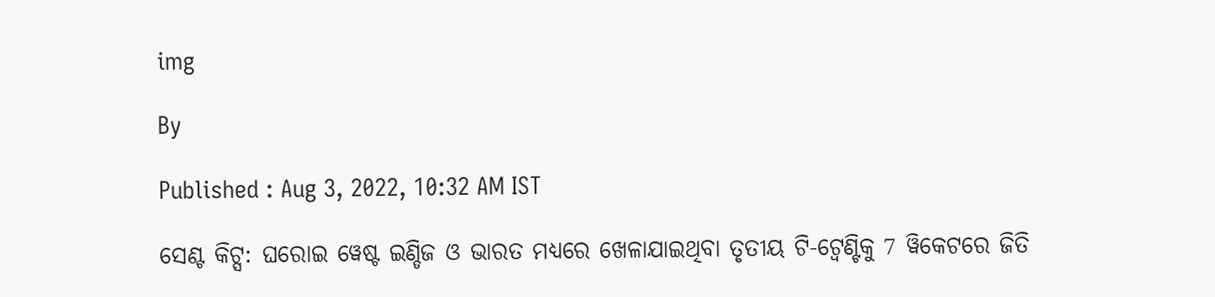img

By

Published : Aug 3, 2022, 10:32 AM IST

ସେଣ୍ଟ କିଟ୍ସ: ଘରୋଇ ୱେଷ୍ଟ ଇଣ୍ଡିଜ ଓ ଭାରତ ମଧ୍ୟରେ ଖେଳାଯାଇଥିବା ତୃତୀୟ ଟି-ଟ୍ବେଣ୍ଟିକୁ 7 ୱିକେଟରେ ଜିତି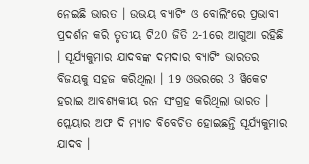ନେଇଛି ଭାରତ । ଉଭୟ ବ୍ୟାଟିଂ ଓ ବୋଲିଂରେ ପ୍ରଭାବୀ ପ୍ରଦର୍ଶନ କରି ତୃତୀୟ ଟି20 ଜିତି 2-1ରେ ଆଗୁଆ ରହିଛି । ସୂର୍ଯ୍ୟକୁମାର ଯାଦବଙ୍କ ଦମଦାର ବ୍ୟାଟିଂ ଭାରତର ବିଜୟକୁ ସହଜ କରିଥିଲା । 19 ଓଭରରେ 3 ୱିକେଟ ହରାଇ ଆବଶ୍ୟକୀୟ ରନ ସଂଗ୍ରହ କରିଥିଲା ଭାରତ । ପ୍ଲେୟାର ଅଫ ଦି ମ୍ୟାଚ ବିବେଚିତ ହୋଇଛନ୍ତି ସୂର୍ଯ୍ୟକୁମାର ଯାଦବ ।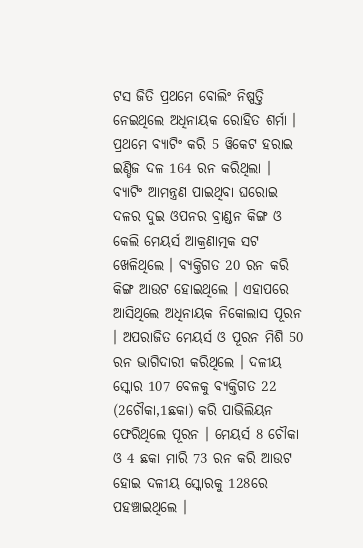ଟସ ଜିତି ପ୍ରଥମେ ବୋଲିଂ ନିଷ୍ପତ୍ତି ନେଇଥିଲେ ଅଧିନାୟକ ରୋହିତ ଶର୍ମା । ପ୍ରଥମେ ବ୍ୟାଟିଂ କରି 5 ୱିକେଟ ହରାଇ ଇଣ୍ଡିଜ ଦଳ 164 ରନ କରିଥିଲା । ବ୍ୟାଟିଂ ଆମନ୍ତ୍ରଣ ପାଇଥିବା ଘରୋଇ ଦଳର ଦୁଇ ଓପନର ବ୍ରାଣ୍ଡନ କିଙ୍ଗ ଓ କେଲି ମେୟର୍ସ ଆକ୍ରଣାତ୍ମକ ସଟ ଖେଳିଥିଲେ । ବ୍ୟକ୍ତିଗତ 20 ରନ କରି କିଙ୍ଗ ଆଉଟ ହୋଇଥିଲେ । ଏହାପରେ ଆସିଥିଲେ ଅଧିନାୟକ ନିକୋଲାସ ପୂରନ । ଅପରାଜିତ ମେୟର୍ସ ଓ ପୂରନ ମିଶି 50 ରନ ଭାଗିଦାରୀ କରିଥିଲେ । ଦଳୀୟ ସ୍କୋର 107 ବେଳକୁ ବ୍ୟକ୍ତିଗତ 22 (2ଚୌକା,1ଛକା) କରି ପାଭିଲିୟନ ଫେରିଥିଲେ ପୂରନ । ମେୟର୍ସ 8 ଚୌକା ଓ 4 ଛକା ମାରି 73 ରନ କରି ଆଉଟ ହୋଇ ଦଳୀୟ ସ୍କୋରକୁ 128ରେ ପହଞ୍ଚାଇଥିଲେ ।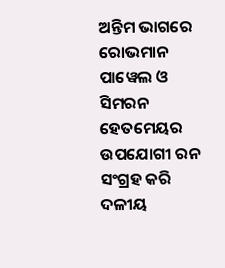ଅନ୍ତିମ ଭାଗରେ ରୋଭମାନ ପାୱେଲ ଓ ସିମରନ ହେତମେୟର ଉପଯୋଗୀ ରନ ସଂଗ୍ରହ କରି ଦଳୀୟ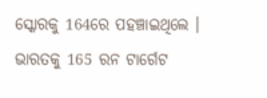ସ୍କୋରକୁ 164ରେ ପହଞ୍ଚାଇଥିଲେ । ଭାରତକୁ 165 ରନ ଟାର୍ଗେଟ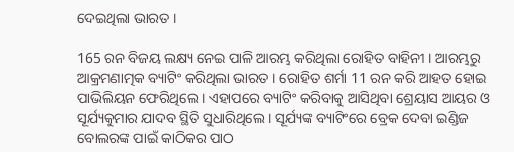ଦେଇଥିଲା ଭାରତ ।

165 ରନ ବିଜୟ ଲକ୍ଷ୍ୟ ନେଇ ପାଳି ଆରମ୍ଭ କରିଥିଲା ରୋହିତ ବାହିନୀ । ଆରମ୍ଭରୁ ଆକ୍ରମଣାତ୍ମକ ବ୍ୟାଟିଂ କରିଥିଲା ଭାରତ । ରୋହିତ ଶର୍ମା 11 ରନ କରି ଆହତ ହୋଇ ପାଭିଲିୟନ ଫେରିଥିଲେ । ଏହାପରେ ବ୍ୟାଟିଂ କରିବାକୁ ଆସିଥିବା ଶ୍ରେୟାସ ଆୟର ଓ ସୂର୍ଯ୍ୟକୁମାର ଯାଦବ ସ୍ଥିତି ସୁଧାରିଥିଲେ । ସୂର୍ଯ୍ୟଙ୍କ ବ୍ୟାଟିଂରେ ବ୍ରେକ ଦେବା ଇଣ୍ଡିଜ ବୋଲରଙ୍କ ପାଇଁ କାଠିକର ପାଠ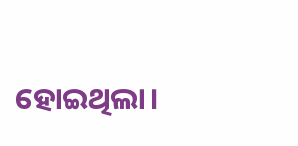ହୋଇଥିଲା।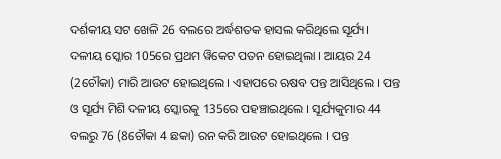ଦର୍ଶକୀୟ ସଟ ଖେଳି 26 ବଲରେ ଅର୍ଦ୍ଧଶତକ ହାସଲ କରିଥିଲେ ସୂର୍ଯ୍ୟ। ଦଳୀୟ ସ୍କୋର 105ରେ ପ୍ରଥମ ୱିକେଟ ପତନ ହୋଇଥିଲା । ଆୟର 24 (2ଚୌକା) ମାରି ଆଉଟ ହୋଇଥିଲେ । ଏହାପରେ ଋଷବ ପନ୍ତ ଆସିଥିଲେ । ପନ୍ତ ଓ ସୂର୍ଯ୍ୟ ମିଶି ଦଳୀୟ ସ୍କୋରକୁ 135ରେ ପହଞ୍ଚାଇଥିଲେ । ସୂର୍ଯ୍ୟକୁମାର 44 ବଲରୁ 76 (8ଚୌକା 4 ଛକା) ରନ କରି ଆଉଟ ହୋଇଥିଲେ । ପନ୍ତ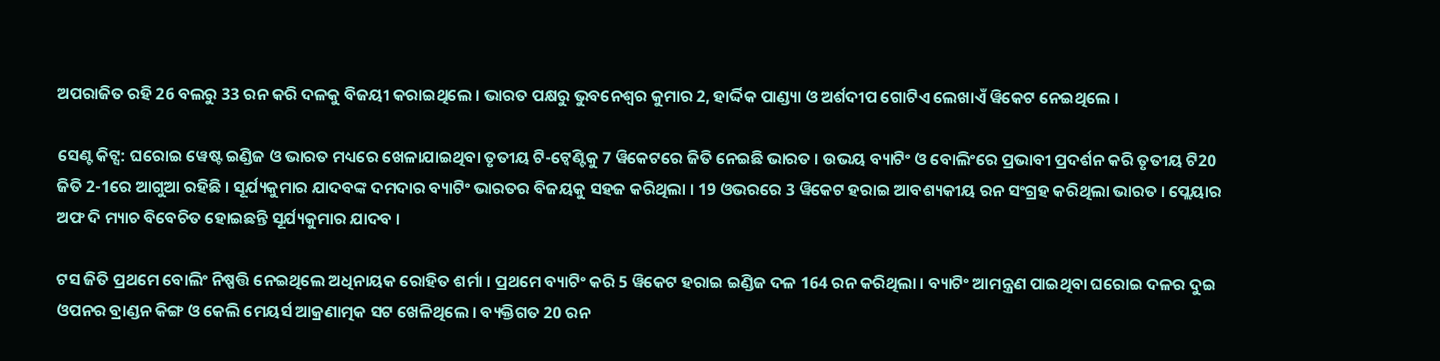ଅପରାଜିତ ରହି 26 ବଲରୁ 33 ରନ କରି ଦଳକୁ ବିଜୟୀ କରାଇଥିଲେ । ଭାରତ ପକ୍ଷରୁ ଭୁବନେଶ୍ବର କୁମାର 2, ହାର୍ଦ୍ଦିକ ପାଣ୍ଡ୍ୟା ଓ ଅର୍ଶଦୀପ ଗୋଟିଏ ଲେଖାଏଁ ୱିକେଟ ନେଇଥିଲେ ।

ସେଣ୍ଟ କିଟ୍ସ: ଘରୋଇ ୱେଷ୍ଟ ଇଣ୍ଡିଜ ଓ ଭାରତ ମଧ୍ୟରେ ଖେଳାଯାଇଥିବା ତୃତୀୟ ଟି-ଟ୍ବେଣ୍ଟିକୁ 7 ୱିକେଟରେ ଜିତି ନେଇଛି ଭାରତ । ଉଭୟ ବ୍ୟାଟିଂ ଓ ବୋଲିଂରେ ପ୍ରଭାବୀ ପ୍ରଦର୍ଶନ କରି ତୃତୀୟ ଟି20 ଜିତି 2-1ରେ ଆଗୁଆ ରହିଛି । ସୂର୍ଯ୍ୟକୁମାର ଯାଦବଙ୍କ ଦମଦାର ବ୍ୟାଟିଂ ଭାରତର ବିଜୟକୁ ସହଜ କରିଥିଲା । 19 ଓଭରରେ 3 ୱିକେଟ ହରାଇ ଆବଶ୍ୟକୀୟ ରନ ସଂଗ୍ରହ କରିଥିଲା ଭାରତ । ପ୍ଲେୟାର ଅଫ ଦି ମ୍ୟାଚ ବିବେଚିତ ହୋଇଛନ୍ତି ସୂର୍ଯ୍ୟକୁମାର ଯାଦବ ।

ଟସ ଜିତି ପ୍ରଥମେ ବୋଲିଂ ନିଷ୍ପତ୍ତି ନେଇଥିଲେ ଅଧିନାୟକ ରୋହିତ ଶର୍ମା । ପ୍ରଥମେ ବ୍ୟାଟିଂ କରି 5 ୱିକେଟ ହରାଇ ଇଣ୍ଡିଜ ଦଳ 164 ରନ କରିଥିଲା । ବ୍ୟାଟିଂ ଆମନ୍ତ୍ରଣ ପାଇଥିବା ଘରୋଇ ଦଳର ଦୁଇ ଓପନର ବ୍ରାଣ୍ଡନ କିଙ୍ଗ ଓ କେଲି ମେୟର୍ସ ଆକ୍ରଣାତ୍ମକ ସଟ ଖେଳିଥିଲେ । ବ୍ୟକ୍ତିଗତ 20 ରନ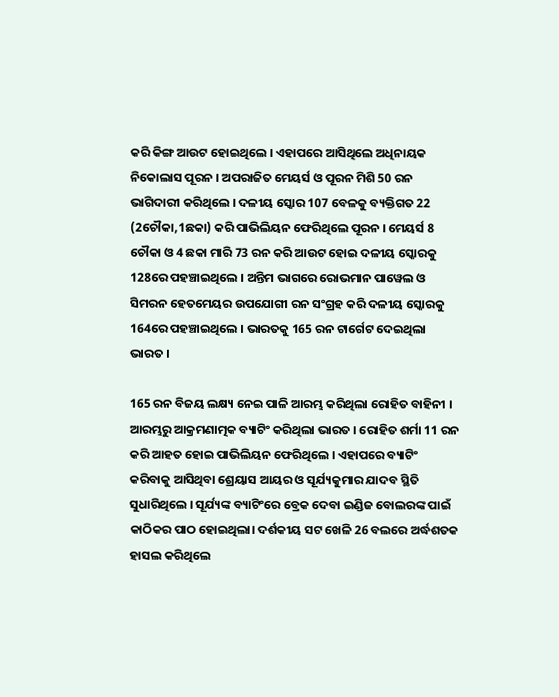କରି କିଙ୍ଗ ଆଉଟ ହୋଇଥିଲେ । ଏହାପରେ ଆସିଥିଲେ ଅଧିନାୟକ ନିକୋଲାସ ପୂରନ । ଅପରାଜିତ ମେୟର୍ସ ଓ ପୂରନ ମିଶି 50 ରନ ଭାଗିଦାରୀ କରିଥିଲେ । ଦଳୀୟ ସ୍କୋର 107 ବେଳକୁ ବ୍ୟକ୍ତିଗତ 22 (2ଚୌକା,1ଛକା) କରି ପାଭିଲିୟନ ଫେରିଥିଲେ ପୂରନ । ମେୟର୍ସ 8 ଚୌକା ଓ 4 ଛକା ମାରି 73 ରନ କରି ଆଉଟ ହୋଇ ଦଳୀୟ ସ୍କୋରକୁ 128ରେ ପହଞ୍ଚାଇଥିଲେ । ଅନ୍ତିମ ଭାଗରେ ରୋଭମାନ ପାୱେଲ ଓ ସିମରନ ହେତମେୟର ଉପଯୋଗୀ ରନ ସଂଗ୍ରହ କରି ଦଳୀୟ ସ୍କୋରକୁ 164ରେ ପହଞ୍ଚାଇଥିଲେ । ଭାରତକୁ 165 ରନ ଟାର୍ଗେଟ ଦେଇଥିଲା ଭାରତ ।

165 ରନ ବିଜୟ ଲକ୍ଷ୍ୟ ନେଇ ପାଳି ଆରମ୍ଭ କରିଥିଲା ରୋହିତ ବାହିନୀ । ଆରମ୍ଭରୁ ଆକ୍ରମଣାତ୍ମକ ବ୍ୟାଟିଂ କରିଥିଲା ଭାରତ । ରୋହିତ ଶର୍ମା 11 ରନ କରି ଆହତ ହୋଇ ପାଭିଲିୟନ ଫେରିଥିଲେ । ଏହାପରେ ବ୍ୟାଟିଂ କରିବାକୁ ଆସିଥିବା ଶ୍ରେୟାସ ଆୟର ଓ ସୂର୍ଯ୍ୟକୁମାର ଯାଦବ ସ୍ଥିତି ସୁଧାରିଥିଲେ । ସୂର୍ଯ୍ୟଙ୍କ ବ୍ୟାଟିଂରେ ବ୍ରେକ ଦେବା ଇଣ୍ଡିଜ ବୋଲରଙ୍କ ପାଇଁ କାଠିକର ପାଠ ହୋଇଥିଲା। ଦର୍ଶକୀୟ ସଟ ଖେଳି 26 ବଲରେ ଅର୍ଦ୍ଧଶତକ ହାସଲ କରିଥିଲେ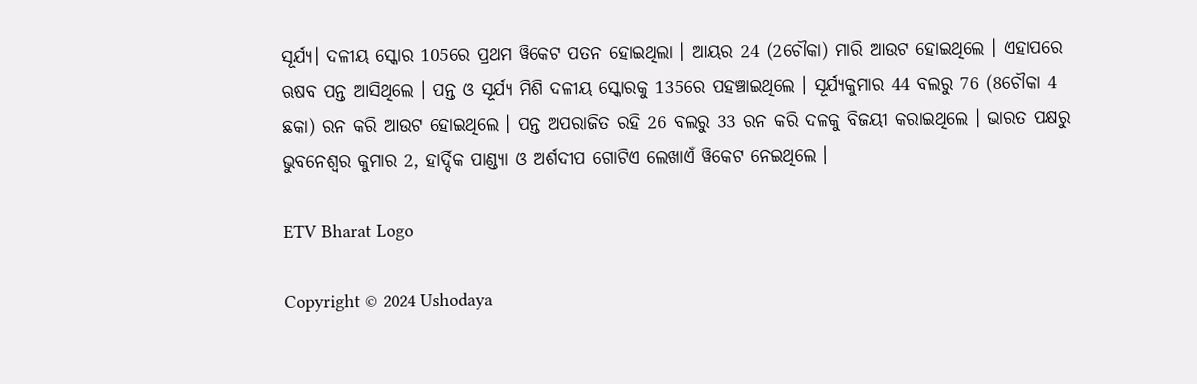ସୂର୍ଯ୍ୟ। ଦଳୀୟ ସ୍କୋର 105ରେ ପ୍ରଥମ ୱିକେଟ ପତନ ହୋଇଥିଲା । ଆୟର 24 (2ଚୌକା) ମାରି ଆଉଟ ହୋଇଥିଲେ । ଏହାପରେ ଋଷବ ପନ୍ତ ଆସିଥିଲେ । ପନ୍ତ ଓ ସୂର୍ଯ୍ୟ ମିଶି ଦଳୀୟ ସ୍କୋରକୁ 135ରେ ପହଞ୍ଚାଇଥିଲେ । ସୂର୍ଯ୍ୟକୁମାର 44 ବଲରୁ 76 (8ଚୌକା 4 ଛକା) ରନ କରି ଆଉଟ ହୋଇଥିଲେ । ପନ୍ତ ଅପରାଜିତ ରହି 26 ବଲରୁ 33 ରନ କରି ଦଳକୁ ବିଜୟୀ କରାଇଥିଲେ । ଭାରତ ପକ୍ଷରୁ ଭୁବନେଶ୍ବର କୁମାର 2, ହାର୍ଦ୍ଦିକ ପାଣ୍ଡ୍ୟା ଓ ଅର୍ଶଦୀପ ଗୋଟିଏ ଲେଖାଏଁ ୱିକେଟ ନେଇଥିଲେ ।

ETV Bharat Logo

Copyright © 2024 Ushodaya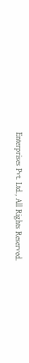Enterprises Pvt. Ltd., All Rights Reserved.